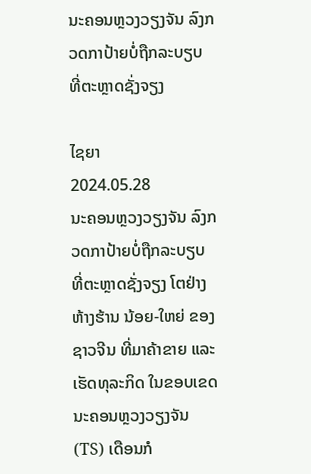ນະຄອນຫຼວງວຽງຈັນ ລົງກວດກາປ້າຍບໍ່ຖືກລະບຽບ ທີ່ຕະຫຼາດຊັ່ງຈຽງ

ໄຊຍາ
2024.05.28
ນະຄອນຫຼວງວຽງຈັນ ລົງກວດກາປ້າຍບໍ່ຖືກລະບຽບ ທີ່ຕະຫຼາດຊັ່ງຈຽງ ໂຕຢ່າງຫ້າງຮ້ານ ນ້ອຍ-ໃຫຍ່ ຂອງຊາວຈີນ ທີ່ມາຄ້າຂາຍ ແລະ ເຮັດທຸລະກິດ ໃນຂອບເຂດນະຄອນຫຼວງວຽງຈັນ (TS) ເດືອນກໍ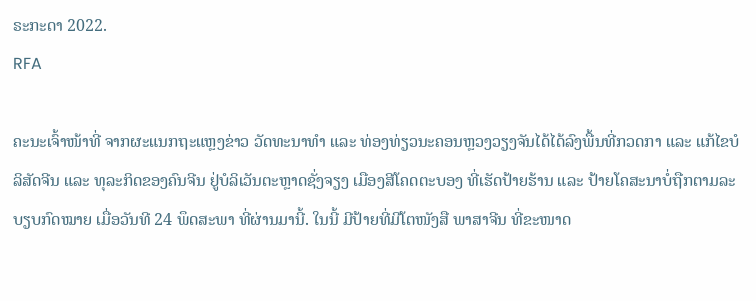ຣະກະດາ 2022.
RFA

ຄະນະເຈົ້າໜ້າທີ່ ຈາກຜະແນກຖະແຫຼງຂ່າວ ວັດທະນາທໍາ ແລະ ທ່ອງທ່ຽວນະຄອນຫຼວງວຽງຈັນໄດ້ໄດ້ລົງພື້ນທີ່ກວດກາ ແລະ ແກ້ໄຂບໍລິສັດຈີນ ແລະ ທຸລະກິດຂອງຄົນຈີນ ຢູ່ບໍລິເວັນຕະຫຼາດຊັ່ງຈຽງ ເມືອງສີໂຄດຕະບອງ ທີ່ເຮັດປ້າຍຮ້ານ ແລະ ປ້າຍໂຄສະນາບໍ່ຖືກຕາມລະບຽບກົດໝາຍ ເມື່ອວັນທີ 24 ພຶດສະພາ ທີ່ຜ່ານມານີ້. ໃນນີ້ ມີປ້າຍທີ່ມີໂຕໜັງສື ພາສາຈີນ ທີ່ຂະໜາດ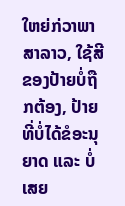ໃຫຍ່ກ່ວາພາສາລາວ, ໃຊ້ສີຂອງປ້າຍບໍ່ຖືກຕ້ອງ, ປ້າຍທີ່ບໍ່ໄດ້ຂໍອະນຸຍາດ ແລະ ບໍ່ເສຍ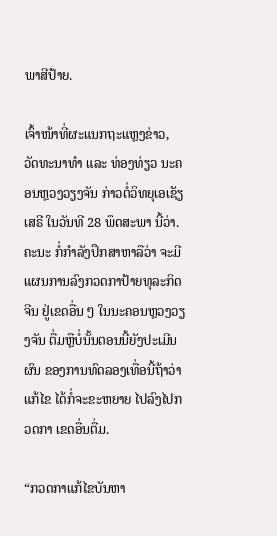ພາສີປ້າຍ.

ເຈົ້າໜ້າທີ່ຜະແນກຖະແຫຼງຂ່າວ, ວັດທະນາທໍາ ແລະ ທ່ອງທ່ຽວ ນະຄອນຫຼວງວຽງຈັນ ກ່າວຕໍ່ວິທຍຸເອເຊັຽເສຣີ ໃນວັນທີ 28 ພຶດສະພາ ນີ້ວ່າ. ຄະນະ ກໍ່ກໍາລັງປຶກສາຫາລືວ່າ ຈະມີແຜນການລົງກວດກາປ້າຍທຸລະກິດຈີນ ຢູ່ເຂດອື່ນ ໆ ໃນນະຄອນຫຼວງວຽງຈັນ ຕື່ມຫຼືບໍ່ນັ້ນຕອນນີ້ຍັງປະເມີນຜົນ ຂອງການທົດລອງເທື່ອນີ້ຖ້າວ່າແກ້ໄຂ ໄດ້ກໍ່ຈະຂະຫຍາຍ ໄປລົງໄປກວດກາ ເຂດອື່ນຕື່ມ.

“ກວດກາແກ້ໄຂບັນຫາ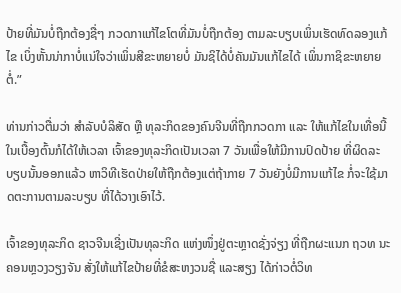ປ້າຍທີ່ມັນບໍ່ຖືກຕ້ອງຊື່ໆ ກວດກາແກ້ໄຂໂຕທີ່ມັນບໍ່ຖືກຕ້ອງ ຕາມລະບຽບເພິ່ນເຮັດທົດລອງແກ້ໄຂ ເບິ່ງຫັ້ນນ່າກາບໍ່ແນ່ໃຈວ່າເພິ່ນສີຂະຫຍາຍບໍ່ ມັນຊິໄດ້ບໍ່ຄັນມັນແກ້ໄຂໄດ້ ເພິ່ນກາຊິຂະຫຍາຍຕໍ່.”

ທ່ານກ່າວຕື່ມວ່າ ສໍາລັບບໍລິສັດ ຫຼື ທຸລະກິດຂອງຄົນຈີນທີ່ຖືກກວດກາ ແລະ ໃຫ້ແກ້ໄຂໃນເທື່ອນີ້ໃນເບື້ອງຕົ້ນກໍໄດ້ໃຫ້ເວລາ ເຈົ້າຂອງທຸລະກິດເປັນເວລາ 7 ວັນເພື່ອໃຫ້ມີການປົດປ້າຍ ທີ່ຜິດລະບຽບນັ້ນອອກແລ້ວ ຫາວິທີເຮັດປ່າຍໃຫ້ຖືກຕ້ອງແຕ່ຖ້າກາຍ 7 ວັນຍັງບໍ່ມີການແກ້ໄຂ ກໍ່ຈະໃຊ້ມາດຕະການຕາມລະບຽບ ທີ່ໄດ້ວາງເອົາໄວ້.

ເຈົ້າຂອງທຸລະກິດ ຊາວຈີນເຊີ່ງເປັນທຸລະກິດ ແຫ່ງໜຶ່ງຢູ່ຕະຫຼາດຊັ່ງຈ່ຽງ ທີ່ຖືກຜະແນກ ຖວທ ນະຄອນຫຼວງວຽງຈັນ ສັ່ງໃຫ້ແກ້ໄຂປ້າຍທີ່ຂໍສະຫງວນຊື່ ແລະສຽງ ໄດ້ກ່າວຕໍ່ວິທ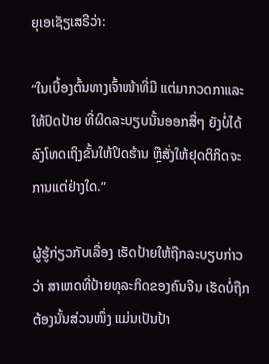ຍຸເອເຊັຽເສຣີວ່າ:

“ໃນເບື້ອງຕົ້ນທາງເຈົ້າໜ້າທີ່ມີ ແຕ່ມາກວດກາແລະໃຫ້ປົດປ້າຍ ທີ່ຜິດລະບຽບນັ້ນອອກສື່ໆ ຍັງບໍ່ໄດ້ລົງໂທດເຖິງຂັ້ນໃຫ້ປິດຮ້ານ ຫຼືສັ່ງໃຫ້ຢຸດຕິກິດຈະການແຕ່ຢ່າງໃດ.”

ຜູ້ຮູ້ກ່ຽວກັບເລື່ອງ ເຮັດປ້າຍໃຫ້ຖືກລະບຽບກ່າວວ່າ ສາເຫດທີ່ປ້າຍທຸລະກິດຂອງຄົນຈີນ ເຮັດບໍ່ຖືກຕ້ອງນັ້ນສ່ວນໜຶ່ງ ແມ່ນເປັນປ້າ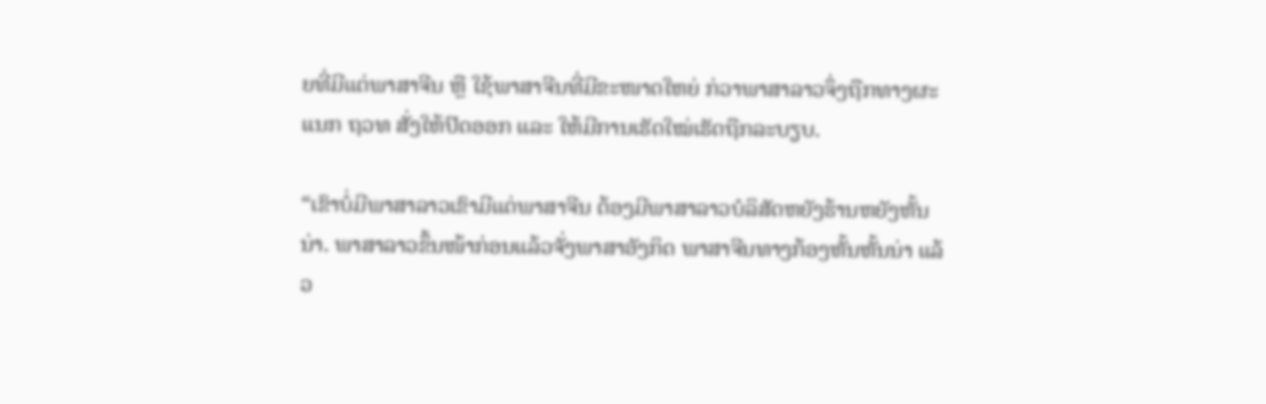ຍທີ່ມີແຕ່ພາສາຈີນ ຫຼື ໃຊ້ພາສາຈີນທີ່ມີຂະໜາດໃຫຍ່ ກ່ວາພາສາລາວຈຶ່ງຖືກທາງຜະແນກ ຖວທ ສັ່ງໃຫ້ປົດອອກ ແລະ ໃຫ້ມີການເຮັດໃໝ່ເຮັດຖືກລະບຽບ.

“ເຂົາບໍ່ມີພາສາລາວເຂົາມີແຕ່ພາສາຈີນ ຕ້ອງມີພາສາລາວບໍລິສັດຫຍັງຮ້ານຫຍັງຫັ້ນນ່າ. ພາສາລາວຂຶ້ນໜ້າກ່ອນແລ້ວຈັ່ງພາສາອັງກິດ ພາສາຈີນທາງກ້ອງຫັ້ນຫັ້ນນ່າ ແລ້ວ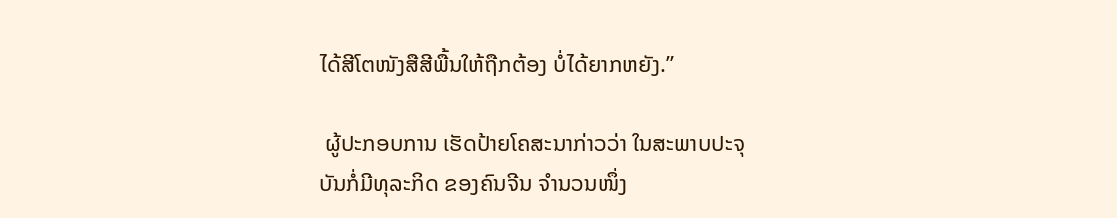ໄດ້ສີໂຕໜັງສືສີພື້ນໃຫ້ຖືກຕ້ອງ ບໍ່ໄດ້ຍາກຫຍັງ.”

 ຜູ້ປະກອບການ ເຮັດປ້າຍໂຄສະນາກ່າວວ່າ ໃນສະພາບປະຈຸບັນກໍ່ມີທຸລະກິດ ຂອງຄົນຈີນ ຈໍານວນໜຶ່ງ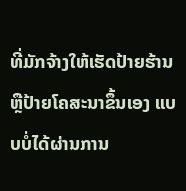ທີ່ມັກຈ້າງໃຫ້ເຮັດປ້າຍຮ້ານ ຫຼືປ້າຍໂຄສະນາຂຶ້ນເອງ ແບບບໍ່ໄດ້ຜ່ານການ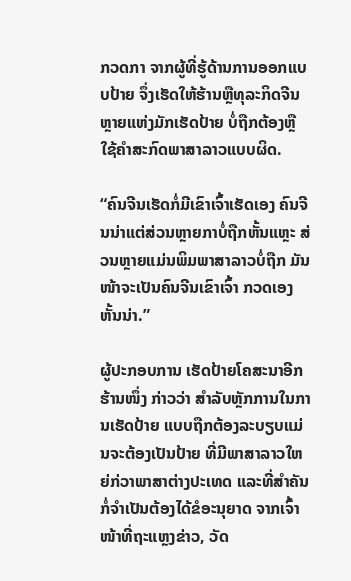ກວດກາ ຈາກຜູ້ທີ່ຮູ້ດ້ານການອອກແບບປ້າຍ ຈຶ່ງເຮັດໃຫ້ຮ້ານຫຼືທຸລະກິດຈີນ ຫຼາຍແຫ່ງມັກເຮັດປ້າຍ ບໍ່ຖືກຕ້ອງຫຼືໃຊ້ຄຳສະກົດພາສາລາວແບບຜິດ.

“ຄົນຈີນເຮັດກໍ່ມີເຂົາເຈົ້າເຮັດເອງ ຄົນຈີນນ່າແຕ່ສ່ວນຫຼາຍກາບໍ່ຖືກຫັ້ນແຫຼະ ສ່ວນຫຼາຍແມ່ນພິມພາສາລາວບໍ່ຖືກ ມັນໜ້າຈະເປັນຄົນຈີນເຂົາເຈົ້າ ກວດເອງຫັ້ນນ່າ.”

ຜູ້ປະກອບການ ເຮັດປ້າຍໂຄສະນາອີກຮ້ານໜຶ່ງ ກ່າວວ່າ ສໍາລັບຫຼັກການໃນການເຮັດປ້າຍ ແບບຖືກຕ້ອງລະບຽບແມ່ນຈະຕ້ອງເປັນປ້າຍ ທີ່ມີພາສາລາວໃຫຍ່ກ່ວາພາສາຕ່າງປະເທດ ແລະທີ່ສຳຄັນກໍ່ຈຳເປັນຕ້ອງໄດ້ຂໍອະນຸຍາດ ຈາກເຈົ້າໜ້າທີ່ຖະແຫຼງຂ່າວ, ວັດ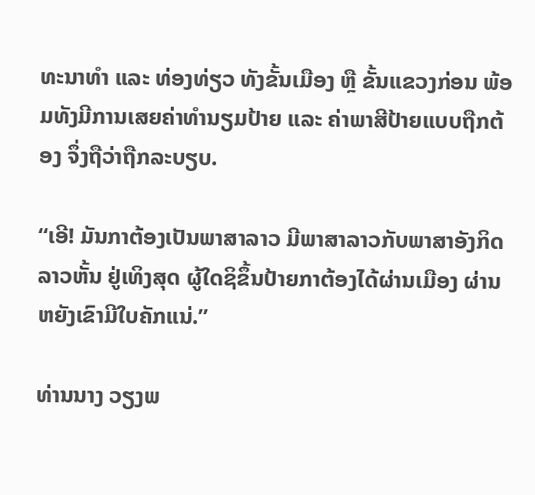ທະນາທຳ ແລະ ທ່ອງທ່ຽວ ທັງຂັ້ນເມືອງ ຫຼື ຂັ້ນແຂວງກ່ອນ ພ້ອມທັງມີການເສຍຄ່າທຳນຽມປ້າຍ ແລະ ຄ່າພາສີປ້າຍແບບຖືກຕ້ອງ ຈຶ່ງຖືວ່າຖືກລະບຽບ.

“ເອີ! ມັນກາຕ້ອງເປັນພາສາລາວ ມີພາສາລາວກັບພາສາອັງກິດ ລາວຫັ້ນ ຢູ່ເທິງສຸດ ຜູ້ໃດຊິຂຶ້ນປ້າຍກາຕ້ອງໄດ້ຜ່ານເມືອງ ຜ່ານຫຍັງເຂົາມີໃບຄັກແນ່.”

ທ່ານນາງ ວຽງພ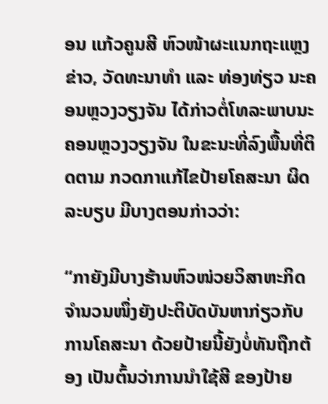ອນ ແກ້ວຄູນສີ ຫົວໜ້າຜະແນກຖະແຫຼງຂ່າວ, ວັດທະນາທໍາ ແລະ ທ່ອງທ່ຽວ ນະຄອນຫຼວງວຽງຈັນ ໄດ້ກ່າວຕໍ່ໂທລະພາບນະຄອນຫຼວງວຽງຈັນ ໃນຂະນະທີ່ລົງພື້ນທີ່ຕິດຕາມ ກວດກາແກ້ໄຂປ້າຍໂຄສະນາ ຜິດລະບຽບ ມີບາງຕອນກ່າວວ່າ:

“ກາຍັງມີບາງຮ້ານຫົວໜ່ວຍວິສາຫະກິດ ຈໍານວນໜຶ່ງຍັງປະຕິບັດບັນຫາກ່ຽວກັບການໂຄສະນາ ດ້ວຍປ້າຍນີ້ຍັງບໍ່ທັນຖືກຕ້ອງ ເປັນຕົ້ນວ່າການນໍາໃຊ້ສີ ຂອງປ້າຍ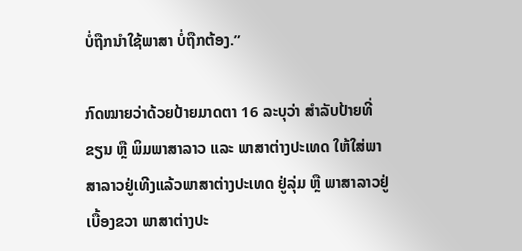ບໍ່ຖືກນໍາໃຊ້ພາສາ ບໍ່ຖືກຕ້ອງ.”

ກົດໝາຍວ່າດ້ວຍປ້າຍມາດຕາ 16 ລະບຸວ່າ ສໍາລັບປ້າຍທີ່ຂຽນ ຫຼື ພິມພາສາລາວ ແລະ ພາສາຕ່າງປະເທດ ໃຫ້ໃສ່ພາສາລາວຢູ່ເທີງແລ້ວພາສາຕ່າງປະເທດ ຢູ່ລຸ່ມ ຫຼື ພາສາລາວຢູ່ເບື້ອງຂວາ ພາສາຕ່າງປະ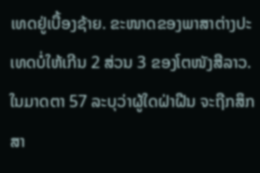ເທດຢູ່ເບື້ອງຊ້າຍ. ຂະໜາດຂອງພາສາຕ່າງປະເທດບໍ່ໃຫ້ເກີນ 2 ສ່ວນ 3 ຂອງໂຕໜັງສືລາວ. ໃນມາດຕາ 57 ລະບຸວ່າຜູ້ໃດຝ່າຝືນ ຈະຖືກສຶກສາ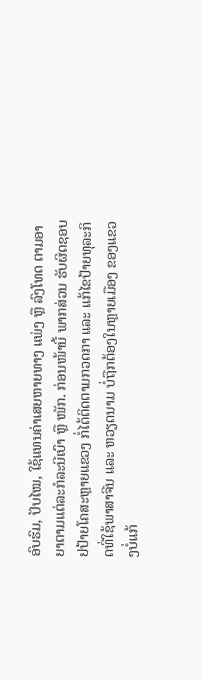ອົບຮົມ, ປັບໄໝ, ໃຊ້ແທນຄ່າເສຍຫາຍທາງ ແພ່ງ ຫຼື ລົງໂທດ ຕາມອາຍາຕາມແຕ່ລະກໍລະນີເບົາ ຫຼື ໜັກ. ກ່ອນໜ້ານີ້ ພາກສ່ວນ ຮັບຜິດຊອບຢປ້າຍໂຄສະຫຼາຍແຂວງ ກໍ່ໄດ້ຕິດຕາມກວດກາ ແລະ ແກ້ໄຂປ້າຍທຸລະກິດທີ່ໃຊ້ພາສາຈີນ ແລະ ຫວຽດນາມ ບໍ່ຖືກຕ້ອງໃນຫຼາຍເມືອງ ຂອງແຂວງບໍ່ແກ້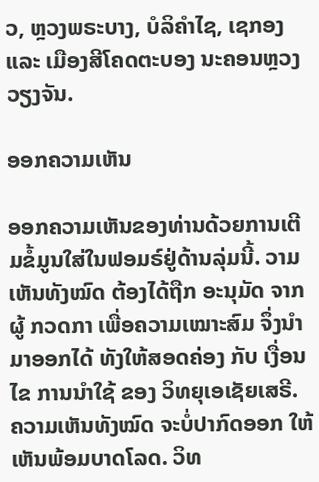ວ, ຫຼວງພຣະບາງ, ບໍລິຄຳໄຊ, ເຊກອງ ແລະ ເມືອງສີໂຄດຕະບອງ ນະຄອນຫຼວງວຽງຈັນ.

ອອກຄວາມເຫັນ

ອອກຄວາມເຫັນຂອງທ່ານດ້ວຍການເຕີມຂໍ້ມູນໃສ່ໃນຟອມຣ໌ຢູ່ດ້ານລຸ່ມນີ້. ວາມເຫັນທັງໝົດ ຕ້ອງໄດ້ຖືກ ອະນຸມັດ ຈາກຜູ້ ກວດກາ ເພື່ອຄວາມເໝາະສົມ ຈຶ່ງນໍາມາອອກໄດ້ ທັງໃຫ້ສອດຄ່ອງ ກັບ ເງື່ອນໄຂ ການນຳໃຊ້ ຂອງ ວິທຍຸເອເຊັຍເສຣີ. ຄວາມເຫັນທັງໝົດ ຈະບໍ່ປາກົດອອກ ໃຫ້ເຫັນພ້ອມບາດໂລດ. ວິທ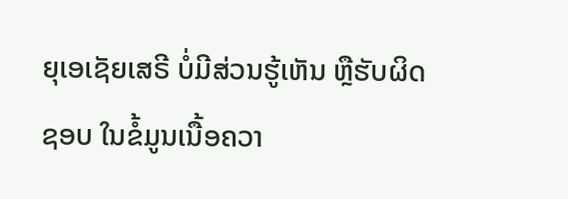ຍຸເອເຊັຍເສຣີ ບໍ່ມີສ່ວນຮູ້ເຫັນ ຫຼືຮັບຜິດຊອບ ໃນຂໍ້ມູນເນື້ອຄວາ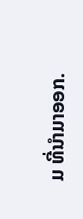ມ ທີ່ນໍາມາອອກ.